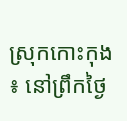ស្រុកកោះកុង ៖ នៅព្រឹកថ្ងៃ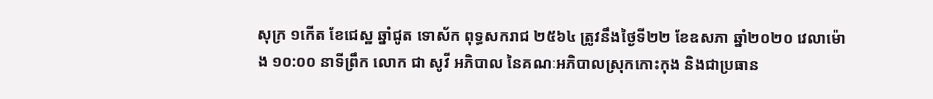សុក្រ ១កើត ខែជេស្ឋ ឆ្នាំជូត ទោស័ក ពុទ្ធសករាជ ២៥៦៤ ត្រូវនឹងថ្ងៃទី២២ ខែឧសភា ឆ្នាំ២០២០ វេលាម៉ោង ១០:០០ នាទីព្រឹក លោក ជា សូវី អភិបាល នៃគណៈអភិបាលស្រុកកោះកុង និងជាប្រធាន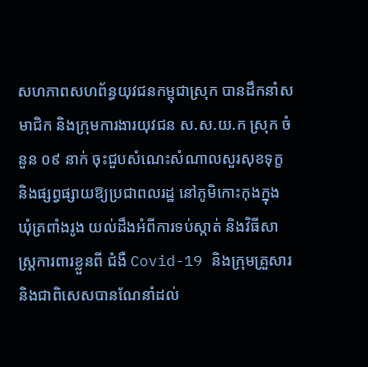សហភាពសហព័ន្ធយុវជនកម្ពុជាស្រុក បានដឹកនាំសមាជិក និងក្រុមការងារយុវជន ស.ស.យ.ក ស្រុក ចំនួន ០៩ នាក់ ចុះជួបសំណេះសំណាលសួរសុខទុក្ខ និងផ្សព្វផ្សាយឱ្យប្រជាពលរដ្ឋ នៅភូមិកោះកុងក្នុង ឃុំត្រពាំងរូង យល់ដឹងអំពីការទប់ស្កាត់ និងវិធីសាស្រ្តការពារខ្លួនពី ជំងឺ Covid-19 និងក្រុមគ្រួសារ និងជាពិសេសបានណែនាំដល់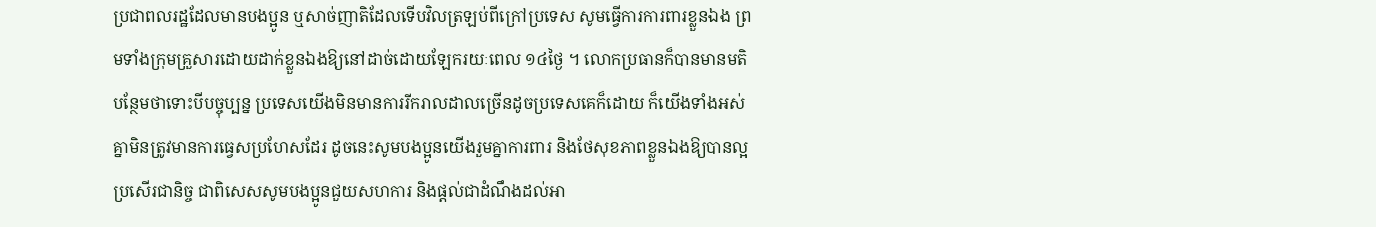ប្រជាពលរដ្ឋដែលមានបងប្អូន ឬសាច់ញាតិដែលទើបវិលត្រឡប់ពីក្រៅប្រទេស សូមធ្វើការការពារខ្លួនឯង ព្រមទាំងក្រុមគ្រួសារដោយដាក់ខ្លួនឯងឱ្យនៅដាច់ដោយឡែករយៈពេល ១៤ថ្ងៃ ។ លោកប្រធានក៏បានមានមតិបន្ថែមថាទោះបីបច្ចុប្បន្ន ប្រទេសយើងមិនមានការរីករាលដាលច្រើនដូចប្រទេសគេក៏ដោយ ក៏យើងទាំងអស់គ្នាមិនត្រូវមានការធ្វេសប្រហែសដែរ ដូចនេះសូមបងប្អូនយើងរួមគ្នាការពារ និងថែសុខភាពខ្លួនឯងឱ្យបានល្អប្រសើរជានិច្ច ជាពិសេសសូមបងប្អូនជួយសហការ និងផ្តល់ជាដំណឹងដល់អា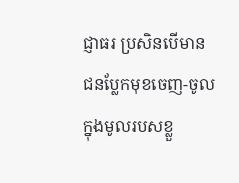ជ្ញាធរ ប្រសិនបើមានជនប្លែកមុខចេញ-ចូលក្នុងមូលរបសខ្លួ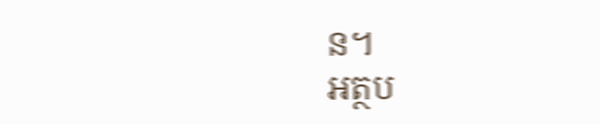ន។
អត្ថប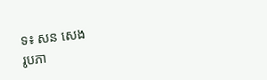ទ៖ សន សេង
រូបភា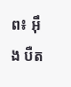ព៖ អ៊ឹង បឺត